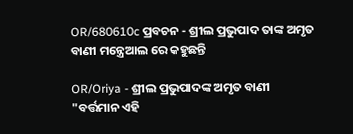OR/680610c ପ୍ରବଚନ - ଶ୍ରୀଲ ପ୍ରଭୁପାଦ ତାଙ୍କ ଅମୃତ ବାଣୀ ମନ୍ତ୍ରେଆଲ ରେ କହୁଛନ୍ତି

OR/Oriya - ଶ୍ରୀଲ ପ୍ରଭୁପାଦଙ୍କ ଅମୃତ ବାଣୀ
"ବର୍ତ୍ତମାନ ଏହି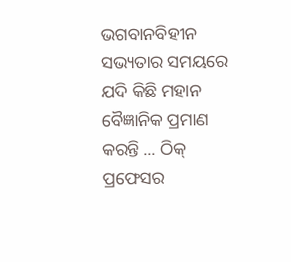ଭଗବାନବିହୀନ ସଭ୍ୟତାର ସମୟରେ ଯଦି କିଛି ମହାନ ବୈଜ୍ଞାନିକ ପ୍ରମାଣ କରନ୍ତି ... ଠିକ୍ ପ୍ରଫେସର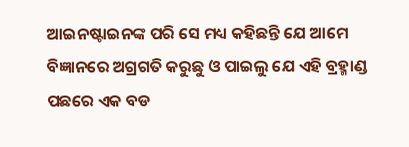ଆଇନଷ୍ଟାଇନଙ୍କ ପରି ସେ ମଧ୍ୟ କହିଛନ୍ତି ଯେ ଆମେ ବିଜ୍ଞାନରେ ଅଗ୍ରଗତି କରୁଛୁ ଓ ପାଇଲୁ ଯେ ଏହି ବ୍ରହ୍ମାଣ୍ଡ ପଛରେ ଏକ ବଡ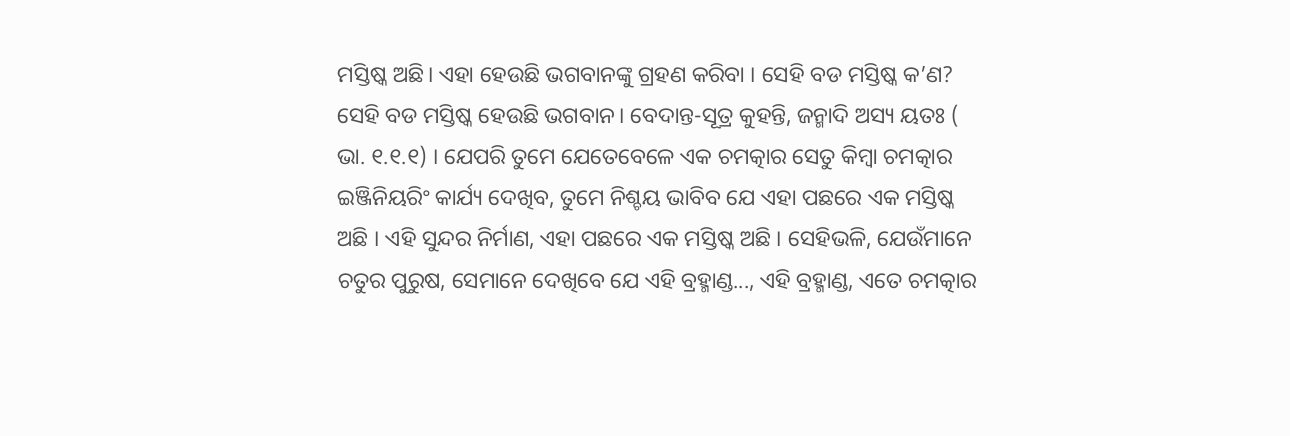ମସ୍ତିଷ୍କ ଅଛି। ଏହା ହେଉଛି ଭଗବାନଙ୍କୁ ଗ୍ରହଣ କରିବା । ସେହି ବଡ ମସ୍ତିଷ୍କ କ’ଣ? ସେହି ବଡ ମସ୍ତିଷ୍କ ହେଉଛି ଭଗବାନ। ବେଦାନ୍ତ-ସୂତ୍ର କୁହନ୍ତି, ଜନ୍ମାଦି ଅସ୍ୟ ୟତଃ ( ଭା. ୧.୧.୧) । ଯେପରି ତୁମେ ଯେତେବେଳେ ଏକ ଚମତ୍କାର ସେତୁ କିମ୍ବା ଚମତ୍କାର ଇଞ୍ଜିନିୟରିଂ କାର୍ଯ୍ୟ ଦେଖିବ, ତୁମେ ନିଶ୍ଚୟ ଭାବିବ ଯେ ଏହା ପଛରେ ଏକ ମସ୍ତିଷ୍କ ଅଛି । ଏହି ସୁନ୍ଦର ନିର୍ମାଣ, ଏହା ପଛରେ ଏକ ମସ୍ତିଷ୍କ ଅଛି । ସେହିଭଳି, ଯେଉଁମାନେ ଚତୁର ପୁରୁଷ, ସେମାନେ ଦେଖିବେ ଯେ ଏହି ବ୍ରହ୍ମାଣ୍ଡ..., ଏହି ବ୍ରହ୍ମାଣ୍ଡ, ଏତେ ଚମତ୍କାର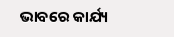ଭାବରେ କାର୍ଯ୍ୟ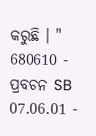କରୁଛି । "
680610 - ପ୍ରବଚନ SB 07.06.01 -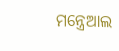ମନ୍ତ୍ରେଆଲ